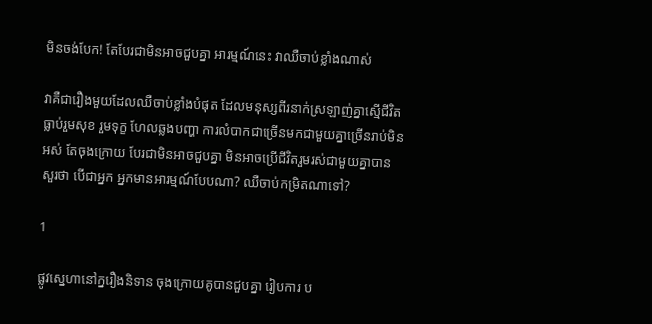មិនចង់បែក! តែបែរជាមិនអាចជួបគ្នា អារម្មណ៍នេះ វាឈឺចាប់ខ្លាំងណាស់

វាគឺជារឿងមួយដែលឈឺចាប់ខ្លាំងបំផុត ដែលមនុស្សពីរនាក់ស្រឡាញ់គ្នាស្មើជីវិត ធ្លាប់រួមសុខ រួមទុក្ខ ហែលឆ្លងបញ្ហា ការលំបាកជាច្រើនមកជាមួយគ្នាច្រើនរាប់មិនអស់ តែចុងក្រោយ បែរជាមិនអាចជួបគ្នា មិនអាចប្រើជីវិតរួមរស់ជាមួយគ្នាបាន សួរថា បើជាអ្នក អ្នកមានអារម្មណ៍បែបណា? ឈឺចាប់កម្រិតណាទៅ?

1

ផ្លូវស្នេហានៅក្នរឿងនិទាន ចុងក្រោយគូបានជួបគ្នា រៀបការ ប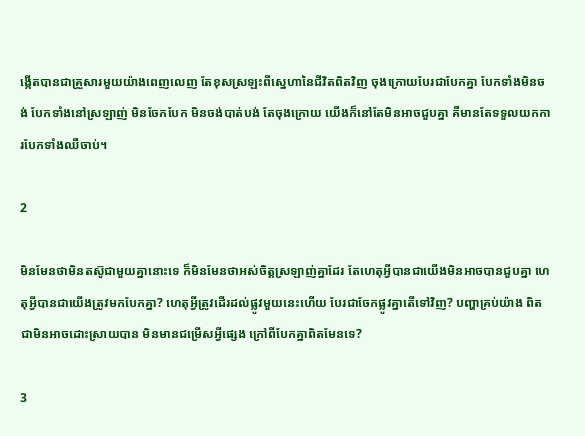ង្កើតបានជាគ្រួសារមួយយ៉ាងពេញលេញ តែខុសស្រឡះពីស្នេហានៃជីវិតពិតវិញ ចុងក្រោយបែរជាបែកគ្នា បែកទាំងមិនចង់ បែកទាំងនៅស្រឡាញ់ មិនចែកបែក មិនចង់បាត់បង់ តែចុងក្រោយ យើងក៏នៅតែមិនអាចជួបគ្នា គឺមានតែទទួលយកការបែកទាំងឈឺចាប់។

2

មិនមែនថាមិនតស៊ូជាមួយគ្នានោះទេ ក៏មិនមែនថាអស់ចិត្តស្រឡាញ់គ្នាដែរ តែហេតុអ្វីបានជាយើងមិនអាចបានជួបគ្នា ហេតុអ្វីបានជាយើងត្រូវមកបែកគ្នា? ហេតុអ្វីត្រូវដើរដល់ផ្លូវមួយនេះហើយ បែរជាចែកផ្លូវគ្នាតើទៅវិញ? បញ្ហាគ្រប់យ៉ាង ពិតជាមិនអាចដោះស្រាយបាន មិនមានជម្រើសអ្វីផ្សេង ក្រៅពីបែកគ្នាពិតមែនទេ?

3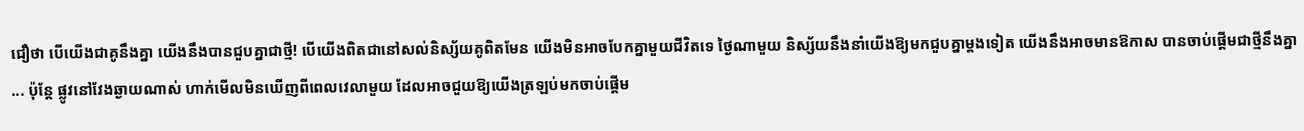ជឿថា បើយើងជាគូនឹងគ្នា យើងនឹងបានជួបគ្នាជាថ្មី! បើយើងពិតជានៅសល់និស្ស័យគូពិតមែន យើងមិនអាចបែកគ្នាមួយជីវិតទេ ថ្ងៃណាមួយ និស្ស័យនឹងនាំយើងឱ្យមកជួបគ្នាម្ដងទៀត យើងនឹងអាចមានឱកាស បានចាប់ផ្ដើមជាថ្មីនឹងគ្នា ... ប៉ុន្តែ ផ្លូវនៅវែងឆ្ងាយណាស់ ហាក់មើលមិនឃើញពីពេលវេលាមួយ ដែលអាចជួយឱ្យយើងត្រឡប់មកចាប់ផ្ដើម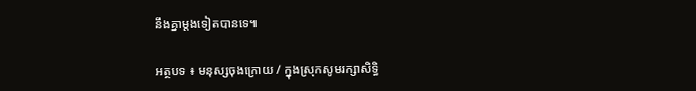នឹងគ្នាម្ដងទៀតបានទេ៕

អត្ថបទ ៖ មនុស្សចុងក្រោយ / ក្នុងស្រុកសូមរក្សាសិទ្ធិ